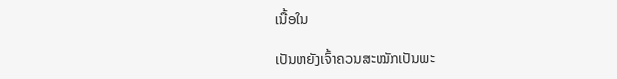ເນື້ອໃນ

ເປັນຫຍັງເຈົ້າຄວນສະໝັກເປັນພະ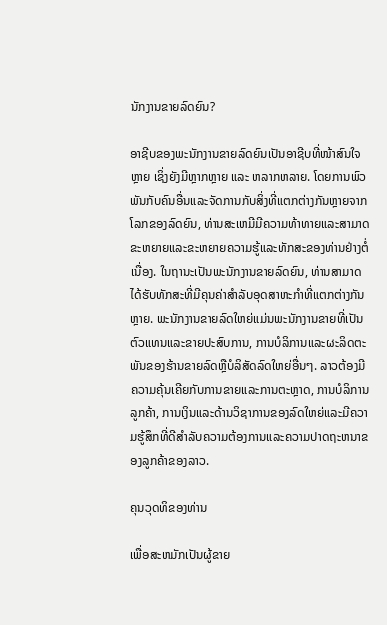ນັກງານຂາຍລົດຍົນ?

ອາຊີບຂອງພະນັກງານຂາຍລົດຍົນເປັນອາຊີບທີ່ໜ້າສົນໃຈຫຼາຍ ເຊິ່ງຍັງມີຫຼາກຫຼາຍ ແລະ ຫລາກຫລາຍ. ໂດຍການພົວພັນກັບຄົນອື່ນແລະຈັດການກັບສິ່ງທີ່ແຕກຕ່າງກັນຫຼາຍຈາກໂລກຂອງລົດຍົນ, ທ່ານສະເຫມີມີຄວາມທ້າທາຍແລະສາມາດຂະຫຍາຍແລະຂະຫຍາຍຄວາມຮູ້ແລະທັກສະຂອງທ່ານຢ່າງຕໍ່ເນື່ອງ. ໃນຖານະເປັນພະນັກງານຂາຍລົດຍົນ, ທ່ານສາມາດໄດ້ຮັບທັກສະທີ່ມີຄຸນຄ່າສໍາລັບອຸດສາຫະກໍາທີ່ແຕກຕ່າງກັນຫຼາຍ. ພະນັກງານຂາຍລົດໃຫຍ່ແມ່ນພະນັກງານຂາຍທີ່ເປັນຕົວແທນແລະຂາຍປະສົບການ, ການບໍລິການແລະຜະລິດຕະພັນຂອງຮ້ານຂາຍລົດຫຼືບໍລິສັດລົດໃຫຍ່ອື່ນໆ. ລາວຕ້ອງມີຄວາມຄຸ້ນເຄີຍກັບການຂາຍແລະການຕະຫຼາດ, ການບໍລິການລູກຄ້າ, ການເງິນແລະດ້ານວິຊາການຂອງລົດໃຫຍ່ແລະມີຄວາມຮູ້ສຶກທີ່ດີສໍາລັບຄວາມຕ້ອງການແລະຄວາມປາດຖະຫນາຂອງລູກຄ້າຂອງລາວ.

ຄຸນວຸດທິຂອງທ່ານ

ເພື່ອສະຫມັກເປັນຜູ້ຂາຍ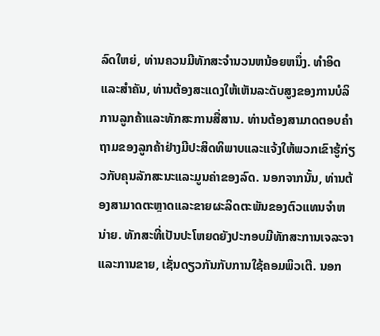ລົດໃຫຍ່, ທ່ານຄວນມີທັກສະຈໍານວນຫນ້ອຍຫນຶ່ງ. ທໍາອິດແລະສໍາຄັນ, ທ່ານຕ້ອງສະແດງໃຫ້ເຫັນລະດັບສູງຂອງການບໍລິການລູກຄ້າແລະທັກສະການສື່ສານ. ທ່ານຕ້ອງສາມາດຕອບຄໍາຖາມຂອງລູກຄ້າຢ່າງມີປະສິດທິພາບແລະແຈ້ງໃຫ້ພວກເຂົາຮູ້ກ່ຽວກັບຄຸນລັກສະນະແລະມູນຄ່າຂອງລົດ. ນອກຈາກນັ້ນ, ທ່ານຕ້ອງສາມາດຕະຫຼາດແລະຂາຍຜະລິດຕະພັນຂອງຕົວແທນຈໍາຫນ່າຍ. ທັກສະທີ່ເປັນປະໂຫຍດຍັງປະກອບມີທັກສະການເຈລະຈາແລະການຂາຍ, ເຊັ່ນດຽວກັນກັບການໃຊ້ຄອມພິວເຕີ. ນອກ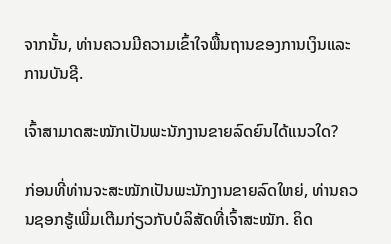ຈາກນັ້ນ, ທ່ານຄວນມີຄວາມເຂົ້າໃຈພື້ນຖານຂອງການເງິນແລະການບັນຊີ.

ເຈົ້າສາມາດສະໝັກເປັນພະນັກງານຂາຍລົດຍົນໄດ້ແນວໃດ?

ກ່ອນທີ່ທ່ານຈະສະໝັກເປັນພະນັກງານຂາຍລົດໃຫຍ່, ທ່ານຄວນຊອກຮູ້ເພີ່ມເຕີມກ່ຽວກັບບໍລິສັດທີ່ເຈົ້າສະໝັກ. ຄິດ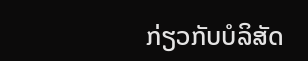ກ່ຽວກັບບໍລິສັດ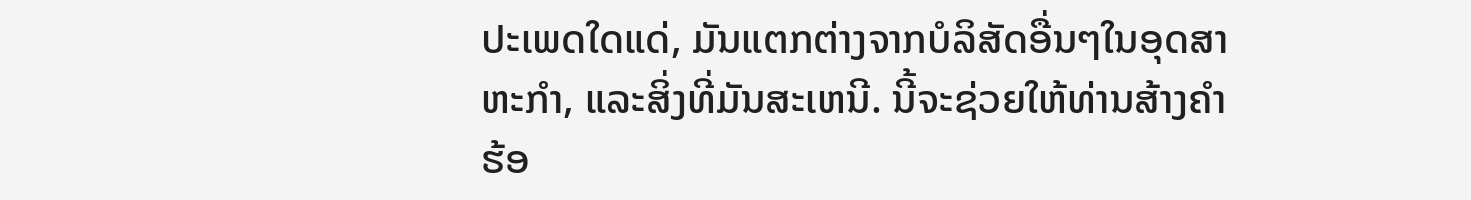ປະເພດໃດແດ່, ມັນແຕກຕ່າງຈາກບໍລິສັດອື່ນໆໃນອຸດສາຫະກໍາ, ແລະສິ່ງທີ່ມັນສະເຫນີ. ນີ້ຈະຊ່ວຍໃຫ້ທ່ານສ້າງຄໍາຮ້ອ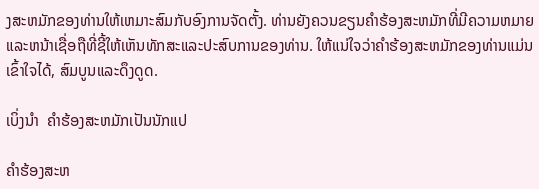ງສະຫມັກຂອງທ່ານໃຫ້ເຫມາະສົມກັບອົງການຈັດຕັ້ງ. ທ່ານຍັງຄວນຂຽນຄໍາຮ້ອງສະຫມັກທີ່ມີຄວາມຫມາຍແລະຫນ້າເຊື່ອຖືທີ່ຊີ້ໃຫ້ເຫັນທັກສະແລະປະສົບການຂອງທ່ານ. ໃຫ້ແນ່ໃຈວ່າຄໍາຮ້ອງສະຫມັກຂອງທ່ານແມ່ນເຂົ້າໃຈໄດ້, ສົມບູນແລະດຶງດູດ.

ເບິ່ງນຳ  ຄໍາຮ້ອງສະຫມັກເປັນນັກແປ

ຄໍາຮ້ອງສະຫ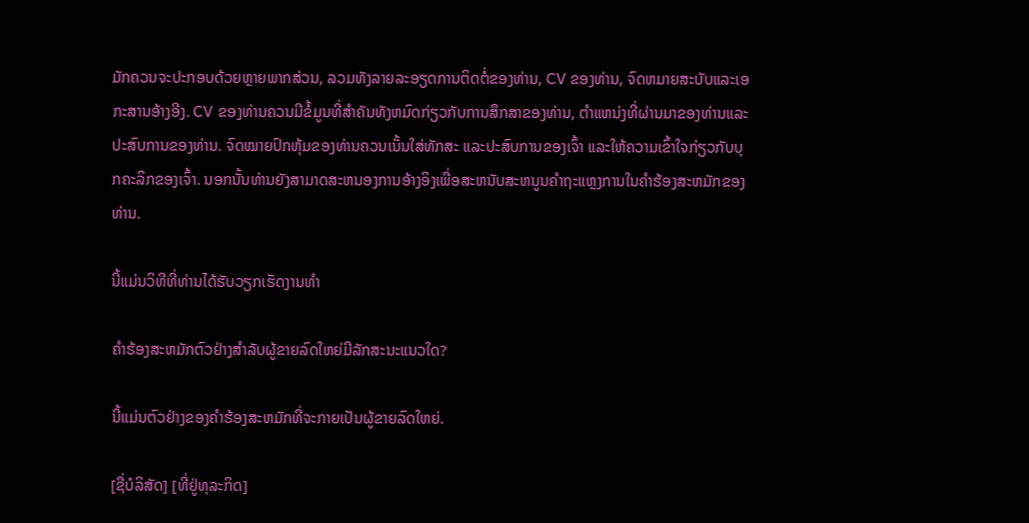ມັກຄວນຈະປະກອບດ້ວຍຫຼາຍພາກສ່ວນ, ລວມທັງລາຍລະອຽດການຕິດຕໍ່ຂອງທ່ານ, CV ຂອງທ່ານ, ຈົດຫມາຍສະບັບແລະເອກະສານອ້າງອີງ. CV ຂອງທ່ານຄວນມີຂໍ້ມູນທີ່ສໍາຄັນທັງຫມົດກ່ຽວກັບການສຶກສາຂອງທ່ານ, ຕໍາແຫນ່ງທີ່ຜ່ານມາຂອງທ່ານແລະປະສົບການຂອງທ່ານ. ຈົດໝາຍປົກຫຸ້ມຂອງທ່ານຄວນເນັ້ນໃສ່ທັກສະ ແລະປະສົບການຂອງເຈົ້າ ແລະໃຫ້ຄວາມເຂົ້າໃຈກ່ຽວກັບບຸກຄະລິກຂອງເຈົ້າ. ນອກນັ້ນທ່ານຍັງສາມາດສະຫນອງການອ້າງອິງເພື່ອສະຫນັບສະຫນູນຄໍາຖະແຫຼງການໃນຄໍາຮ້ອງສະຫມັກຂອງທ່ານ.

ນີ້ແມ່ນວິທີທີ່ທ່ານໄດ້ຮັບວຽກເຮັດງານທໍາ

ຄໍາຮ້ອງສະຫມັກຕົວຢ່າງສໍາລັບຜູ້ຂາຍລົດໃຫຍ່ມີລັກສະນະແນວໃດ?

ນີ້ແມ່ນຕົວຢ່າງຂອງຄໍາຮ້ອງສະຫມັກທີ່ຈະກາຍເປັນຜູ້ຂາຍລົດໃຫຍ່.

[ຊື່ບໍລິສັດ] [ທີ່ຢູ່ທຸລະກິດ]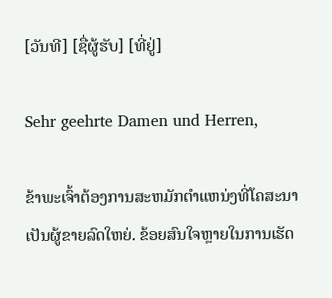[ວັນທີ] [ຊື່ຜູ້ຮັບ] [ທີ່ຢູ່]

Sehr geehrte Damen und Herren,

ຂ້າພະເຈົ້າຕ້ອງການສະຫມັກຕໍາແຫນ່ງທີ່ໂຄສະນາເປັນຜູ້ຂາຍລົດໃຫຍ່. ຂ້ອຍສົນໃຈຫຼາຍໃນການເຮັດ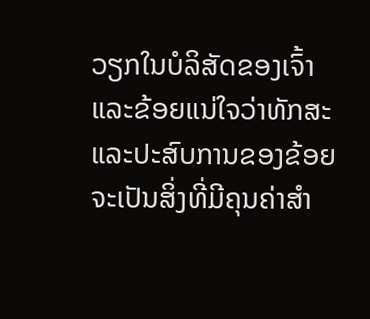ວຽກໃນບໍລິສັດຂອງເຈົ້າແລະຂ້ອຍແນ່ໃຈວ່າທັກສະແລະປະສົບການຂອງຂ້ອຍຈະເປັນສິ່ງທີ່ມີຄຸນຄ່າສໍາ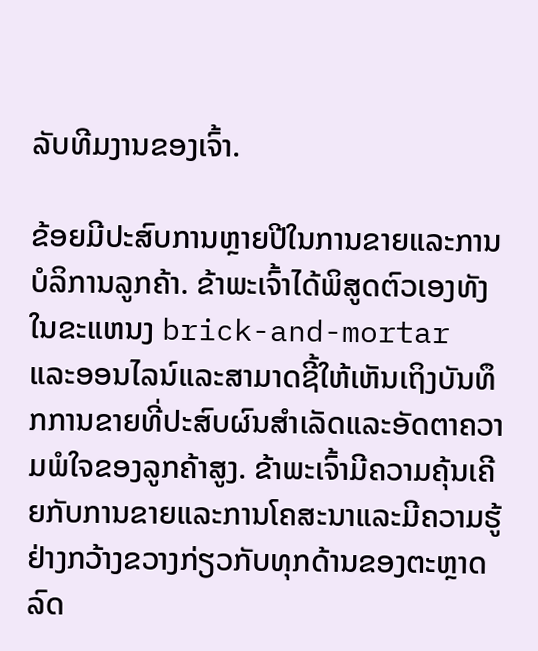ລັບທີມງານຂອງເຈົ້າ.

ຂ້ອຍມີປະສົບການຫຼາຍປີໃນການຂາຍແລະການບໍລິການລູກຄ້າ. ຂ້າພະເຈົ້າໄດ້ພິສູດຕົວເອງທັງໃນຂະແຫນງ brick-and-mortar ແລະອອນໄລນ໌ແລະສາມາດຊີ້ໃຫ້ເຫັນເຖິງບັນທຶກການຂາຍທີ່ປະສົບຜົນສໍາເລັດແລະອັດຕາຄວາມພໍໃຈຂອງລູກຄ້າສູງ. ຂ້າພະເຈົ້າມີຄວາມຄຸ້ນເຄີຍກັບການຂາຍແລະການໂຄສະນາແລະມີຄວາມຮູ້ຢ່າງກວ້າງຂວາງກ່ຽວກັບທຸກດ້ານຂອງຕະຫຼາດລົດ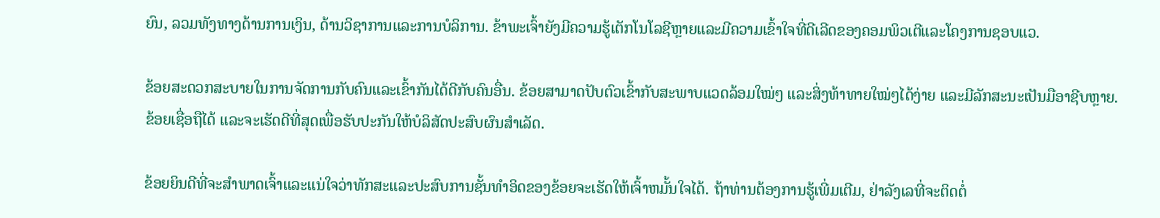ຍົນ, ລວມທັງທາງດ້ານການເງິນ, ດ້ານວິຊາການແລະການບໍລິການ. ຂ້າພະເຈົ້າຍັງມີຄວາມຮູ້ເຕັກໂນໂລຊີຫຼາຍແລະມີຄວາມເຂົ້າໃຈທີ່ດີເລີດຂອງຄອມພິວເຕີແລະໂຄງການຊອບແວ.

ຂ້ອຍສະດວກສະບາຍໃນການຈັດການກັບຄົນແລະເຂົ້າກັນໄດ້ດີກັບຄົນອື່ນ. ຂ້ອຍສາມາດປັບຕົວເຂົ້າກັບສະພາບແວດລ້ອມໃໝ່ໆ ແລະສິ່ງທ້າທາຍໃໝ່ໆໄດ້ງ່າຍ ແລະມີລັກສະນະເປັນມືອາຊີບຫຼາຍ. ຂ້ອຍເຊື່ອຖືໄດ້ ແລະຈະເຮັດດີທີ່ສຸດເພື່ອຮັບປະກັນໃຫ້ບໍລິສັດປະສົບຜົນສຳເລັດ.

ຂ້ອຍຍິນດີທີ່ຈະສໍາພາດເຈົ້າແລະແນ່ໃຈວ່າທັກສະແລະປະສົບການຊັ້ນທໍາອິດຂອງຂ້ອຍຈະເຮັດໃຫ້ເຈົ້າຫມັ້ນໃຈໄດ້. ຖ້າທ່ານຕ້ອງການຮູ້ເພີ່ມເຕີມ, ຢ່າລັງເລທີ່ຈະຕິດຕໍ່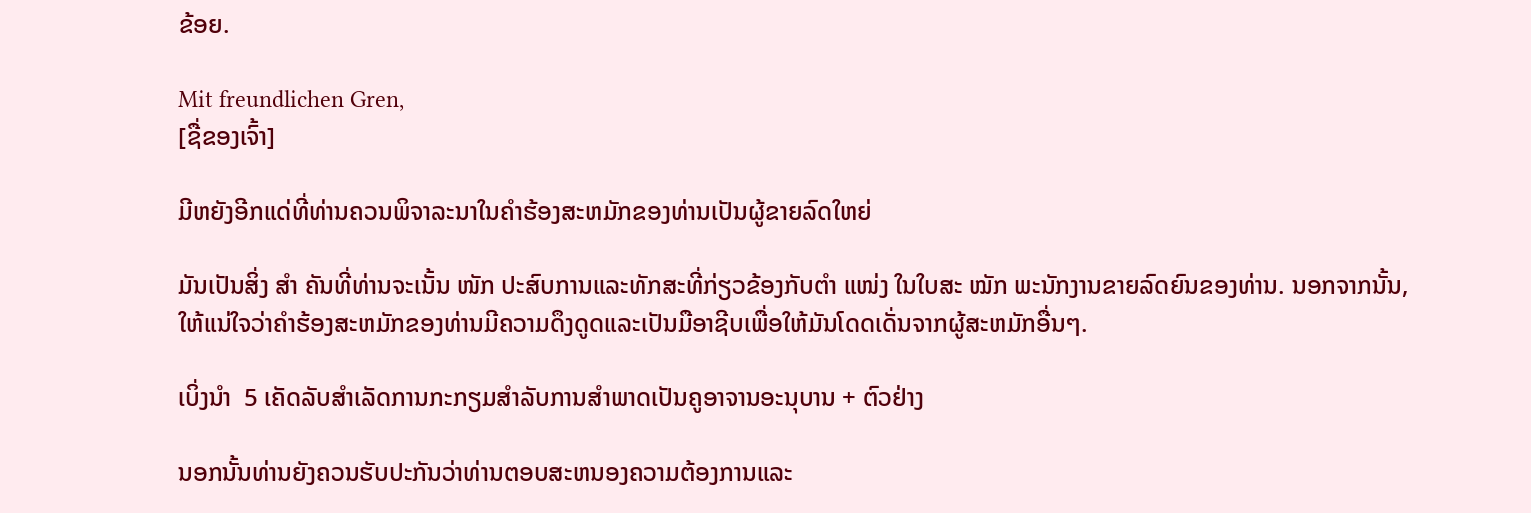ຂ້ອຍ.

Mit freundlichen Gren,
[ຊື່ຂອງເຈົ້າ]

ມີຫຍັງອີກແດ່ທີ່ທ່ານຄວນພິຈາລະນາໃນຄໍາຮ້ອງສະຫມັກຂອງທ່ານເປັນຜູ້ຂາຍລົດໃຫຍ່

ມັນເປັນສິ່ງ ສຳ ຄັນທີ່ທ່ານຈະເນັ້ນ ໜັກ ປະສົບການແລະທັກສະທີ່ກ່ຽວຂ້ອງກັບຕຳ ແໜ່ງ ໃນໃບສະ ໝັກ ພະນັກງານຂາຍລົດຍົນຂອງທ່ານ. ນອກຈາກນັ້ນ, ໃຫ້ແນ່ໃຈວ່າຄໍາຮ້ອງສະຫມັກຂອງທ່ານມີຄວາມດຶງດູດແລະເປັນມືອາຊີບເພື່ອໃຫ້ມັນໂດດເດັ່ນຈາກຜູ້ສະຫມັກອື່ນໆ.

ເບິ່ງນຳ  5 ເຄັດລັບສໍາເລັດການກະກຽມສໍາລັບການສໍາພາດເປັນຄູອາຈານອະນຸບານ + ຕົວຢ່າງ

ນອກນັ້ນທ່ານຍັງຄວນຮັບປະກັນວ່າທ່ານຕອບສະຫນອງຄວາມຕ້ອງການແລະ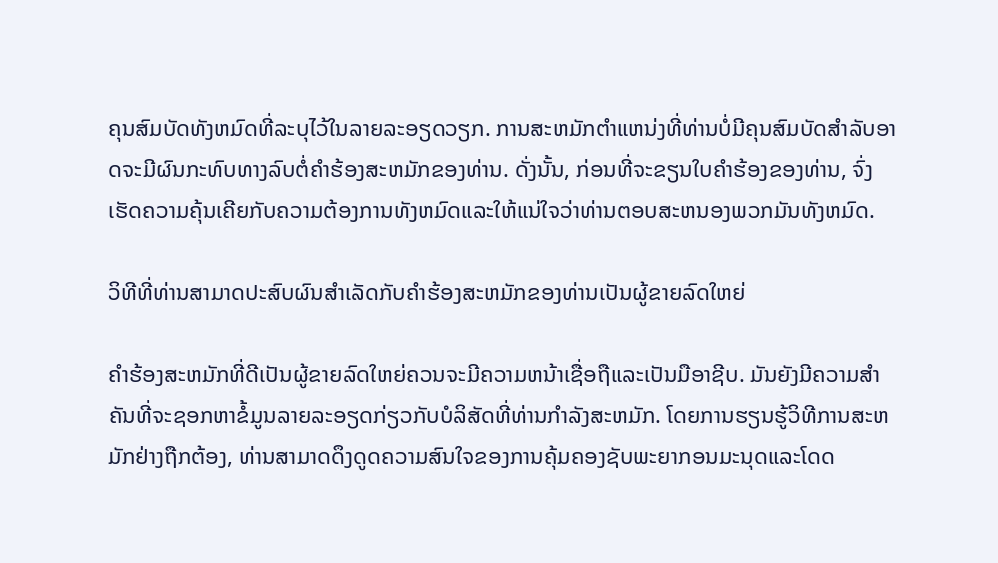ຄຸນສົມບັດທັງຫມົດທີ່ລະບຸໄວ້ໃນລາຍລະອຽດວຽກ. ການສະຫມັກຕໍາແຫນ່ງທີ່ທ່ານບໍ່ມີຄຸນສົມບັດສໍາລັບອາດຈະມີຜົນກະທົບທາງລົບຕໍ່ຄໍາຮ້ອງສະຫມັກຂອງທ່ານ. ດັ່ງນັ້ນ, ກ່ອນທີ່ຈະຂຽນໃບຄໍາຮ້ອງຂອງທ່ານ, ຈົ່ງເຮັດຄວາມຄຸ້ນເຄີຍກັບຄວາມຕ້ອງການທັງຫມົດແລະໃຫ້ແນ່ໃຈວ່າທ່ານຕອບສະຫນອງພວກມັນທັງຫມົດ.

ວິທີທີ່ທ່ານສາມາດປະສົບຜົນສໍາເລັດກັບຄໍາຮ້ອງສະຫມັກຂອງທ່ານເປັນຜູ້ຂາຍລົດໃຫຍ່

ຄໍາຮ້ອງສະຫມັກທີ່ດີເປັນຜູ້ຂາຍລົດໃຫຍ່ຄວນຈະມີຄວາມຫນ້າເຊື່ອຖືແລະເປັນມືອາຊີບ. ມັນຍັງມີຄວາມສໍາຄັນທີ່ຈະຊອກຫາຂໍ້ມູນລາຍລະອຽດກ່ຽວກັບບໍລິສັດທີ່ທ່ານກໍາລັງສະຫມັກ. ໂດຍການຮຽນຮູ້ວິທີການສະຫມັກຢ່າງຖືກຕ້ອງ, ທ່ານສາມາດດຶງດູດຄວາມສົນໃຈຂອງການຄຸ້ມຄອງຊັບພະຍາກອນມະນຸດແລະໂດດ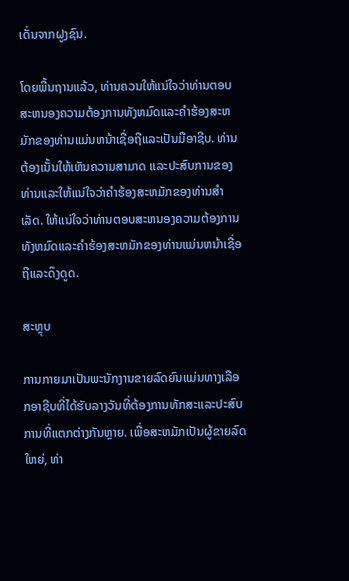ເດັ່ນຈາກຝູງຊົນ.

ໂດຍພື້ນຖານແລ້ວ, ທ່ານຄວນໃຫ້ແນ່ໃຈວ່າທ່ານຕອບສະຫນອງຄວາມຕ້ອງການທັງຫມົດແລະຄໍາຮ້ອງສະຫມັກຂອງທ່ານແມ່ນຫນ້າເຊື່ອຖືແລະເປັນມືອາຊີບ. ທ່ານຕ້ອງເນັ້ນໃຫ້ເຫັນຄວາມສາມາດ ແລະປະສົບການຂອງທ່ານແລະໃຫ້ແນ່ໃຈວ່າຄໍາຮ້ອງສະຫມັກຂອງທ່ານສໍາເລັດ. ໃຫ້ແນ່ໃຈວ່າທ່ານຕອບສະຫນອງຄວາມຕ້ອງການທັງຫມົດແລະຄໍາຮ້ອງສະຫມັກຂອງທ່ານແມ່ນຫນ້າເຊື່ອຖືແລະດຶງດູດ.

ສະຫຼຸບ

ການກາຍມາເປັນພະນັກງານຂາຍລົດຍົນແມ່ນທາງເລືອກອາຊີບທີ່ໄດ້ຮັບລາງວັນທີ່ຕ້ອງການທັກສະແລະປະສົບການທີ່ແຕກຕ່າງກັນຫຼາຍ. ເພື່ອສະຫມັກເປັນຜູ້ຂາຍລົດໃຫຍ່, ທ່າ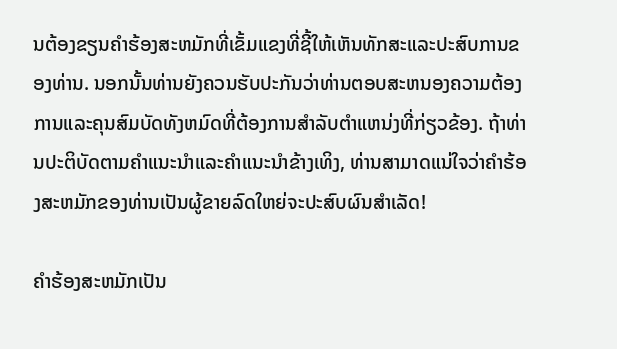ນຕ້ອງຂຽນຄໍາຮ້ອງສະຫມັກທີ່ເຂັ້ມແຂງທີ່ຊີ້ໃຫ້ເຫັນທັກສະແລະປະສົບການຂອງທ່ານ. ນອກນັ້ນທ່ານຍັງຄວນຮັບປະກັນວ່າທ່ານຕອບສະຫນອງຄວາມຕ້ອງການແລະຄຸນສົມບັດທັງຫມົດທີ່ຕ້ອງການສໍາລັບຕໍາແຫນ່ງທີ່ກ່ຽວຂ້ອງ. ຖ້າທ່ານປະຕິບັດຕາມຄໍາແນະນໍາແລະຄໍາແນະນໍາຂ້າງເທິງ, ທ່ານສາມາດແນ່ໃຈວ່າຄໍາຮ້ອງສະຫມັກຂອງທ່ານເປັນຜູ້ຂາຍລົດໃຫຍ່ຈະປະສົບຜົນສໍາເລັດ!

ຄໍາຮ້ອງສະຫມັກເປັນ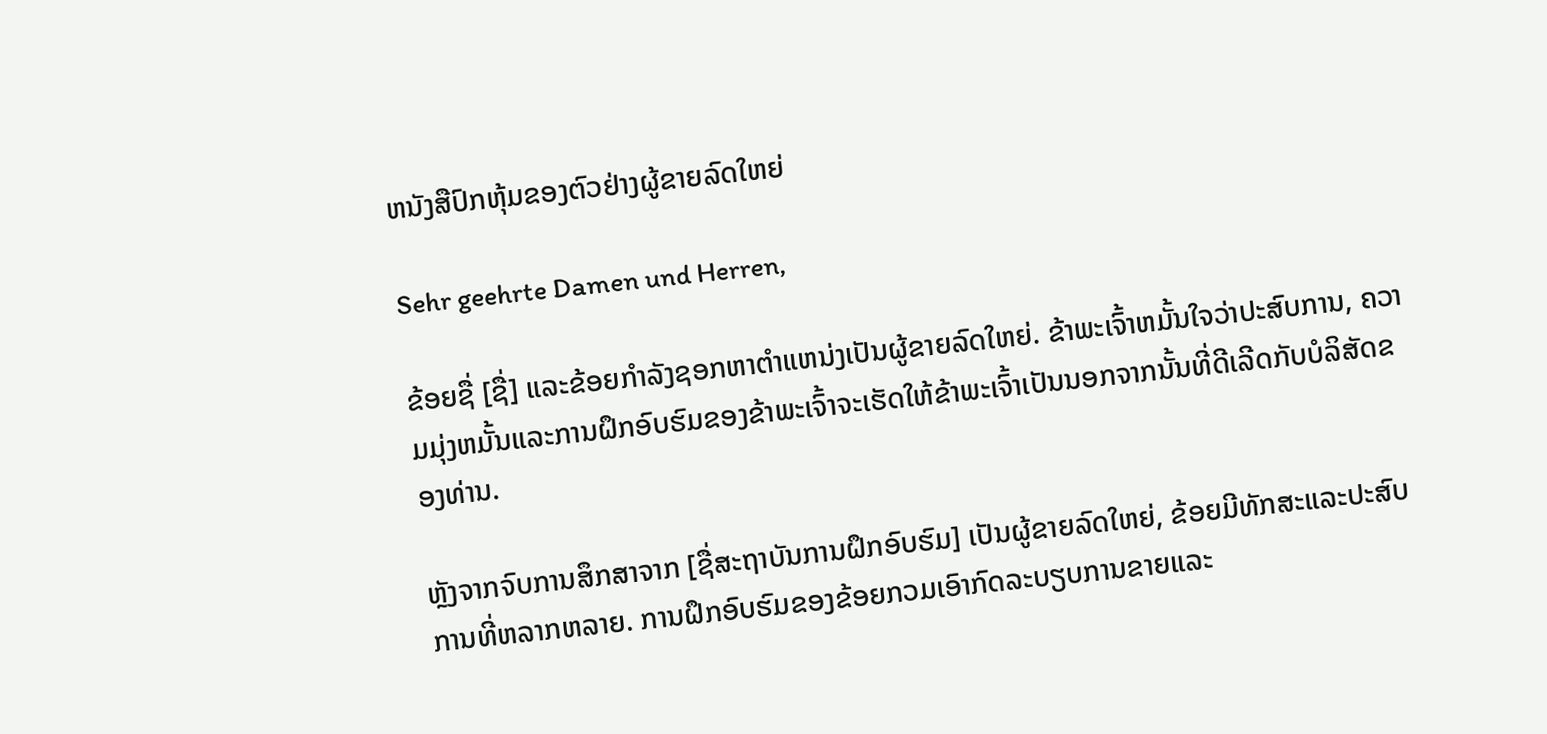ຫນັງສືປົກຫຸ້ມຂອງຕົວຢ່າງຜູ້ຂາຍລົດໃຫຍ່

Sehr geehrte Damen und Herren,

ຂ້ອຍຊື່ [ຊື່] ແລະຂ້ອຍກໍາລັງຊອກຫາຕໍາແຫນ່ງເປັນຜູ້ຂາຍລົດໃຫຍ່. ຂ້າພະເຈົ້າຫມັ້ນໃຈວ່າປະສົບການ, ຄວາມມຸ່ງຫມັ້ນແລະການຝຶກອົບຮົມຂອງຂ້າພະເຈົ້າຈະເຮັດໃຫ້ຂ້າພະເຈົ້າເປັນນອກຈາກນັ້ນທີ່ດີເລີດກັບບໍລິສັດຂອງທ່ານ.

ຫຼັງຈາກຈົບການສຶກສາຈາກ [ຊື່ສະຖາບັນການຝຶກອົບຮົມ] ເປັນຜູ້ຂາຍລົດໃຫຍ່, ຂ້ອຍມີທັກສະແລະປະສົບການທີ່ຫລາກຫລາຍ. ການຝຶກອົບຮົມຂອງຂ້ອຍກວມເອົາກົດລະບຽບການຂາຍແລະ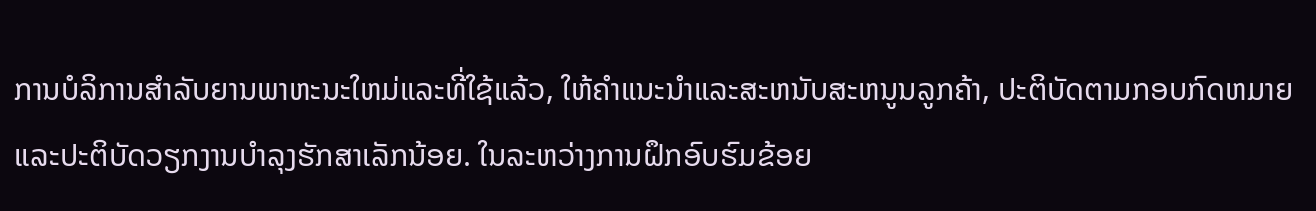ການບໍລິການສໍາລັບຍານພາຫະນະໃຫມ່ແລະທີ່ໃຊ້ແລ້ວ, ໃຫ້ຄໍາແນະນໍາແລະສະຫນັບສະຫນູນລູກຄ້າ, ປະຕິບັດຕາມກອບກົດຫມາຍແລະປະຕິບັດວຽກງານບໍາລຸງຮັກສາເລັກນ້ອຍ. ໃນລະຫວ່າງການຝຶກອົບຮົມຂ້ອຍ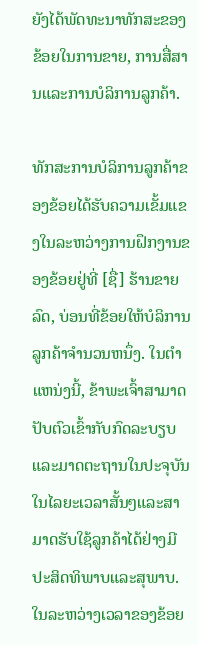ຍັງໄດ້ພັດທະນາທັກສະຂອງຂ້ອຍໃນການຂາຍ, ການສື່ສານແລະການບໍລິການລູກຄ້າ.

ທັກສະການບໍລິການລູກຄ້າຂອງຂ້ອຍໄດ້ຮັບຄວາມເຂັ້ມແຂງໃນລະຫວ່າງການຝຶກງານຂອງຂ້ອຍຢູ່ທີ່ [ຊື່] ຮ້ານຂາຍລົດ, ບ່ອນທີ່ຂ້ອຍໃຫ້ບໍລິການລູກຄ້າຈໍານວນຫນຶ່ງ. ໃນຕໍາແຫນ່ງນີ້, ຂ້າພະເຈົ້າສາມາດປັບຕົວເຂົ້າກັບກົດລະບຽບແລະມາດຕະຖານໃນປະຈຸບັນໃນໄລຍະເວລາສັ້ນໆແລະສາມາດຮັບໃຊ້ລູກຄ້າໄດ້ຢ່າງມີປະສິດທິພາບແລະສຸພາບ. ໃນລະຫວ່າງເວລາຂອງຂ້ອຍ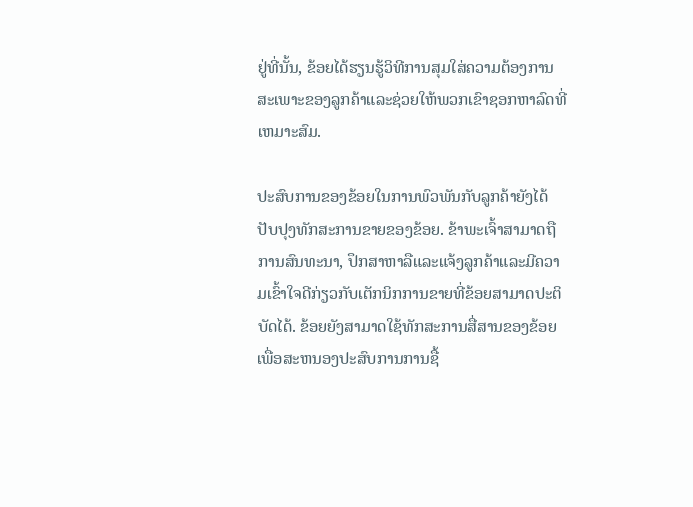ຢູ່ທີ່ນັ້ນ, ຂ້ອຍໄດ້ຮຽນຮູ້ວິທີການສຸມໃສ່ຄວາມຕ້ອງການສະເພາະຂອງລູກຄ້າແລະຊ່ວຍໃຫ້ພວກເຂົາຊອກຫາລົດທີ່ເຫມາະສົມ.

ປະສົບການຂອງຂ້ອຍໃນການພົວພັນກັບລູກຄ້າຍັງໄດ້ປັບປຸງທັກສະການຂາຍຂອງຂ້ອຍ. ຂ້າພະເຈົ້າສາມາດຖືການສົນທະນາ, ປຶກສາຫາລືແລະແຈ້ງລູກຄ້າແລະມີຄວາມເຂົ້າໃຈດີກ່ຽວກັບເຕັກນິກການຂາຍທີ່ຂ້ອຍສາມາດປະຕິບັດໄດ້. ຂ້ອຍຍັງສາມາດໃຊ້ທັກສະການສື່ສານຂອງຂ້ອຍເພື່ອສະຫນອງປະສົບການການຊື້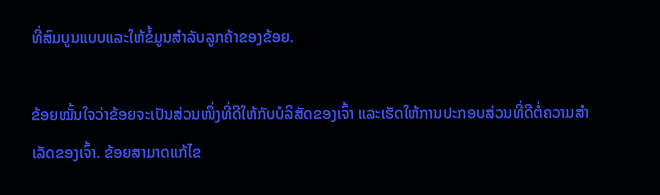ທີ່ສົມບູນແບບແລະໃຫ້ຂໍ້ມູນສໍາລັບລູກຄ້າຂອງຂ້ອຍ.

ຂ້ອຍໝັ້ນໃຈວ່າຂ້ອຍຈະເປັນສ່ວນໜຶ່ງທີ່ດີໃຫ້ກັບບໍລິສັດຂອງເຈົ້າ ແລະເຮັດໃຫ້ການປະກອບສ່ວນທີ່ດີຕໍ່ຄວາມສໍາເລັດຂອງເຈົ້າ. ຂ້ອຍສາມາດແກ້ໄຂ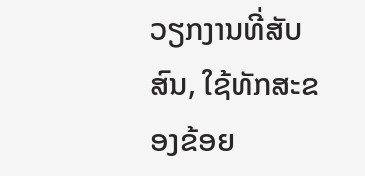ວຽກງານທີ່ສັບສົນ, ໃຊ້ທັກສະຂອງຂ້ອຍ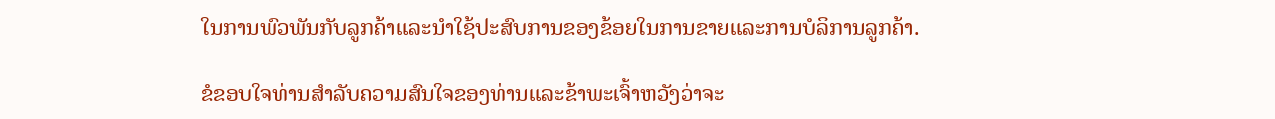ໃນການພົວພັນກັບລູກຄ້າແລະນໍາໃຊ້ປະສົບການຂອງຂ້ອຍໃນການຂາຍແລະການບໍລິການລູກຄ້າ.

ຂໍຂອບໃຈທ່ານສໍາລັບຄວາມສົນໃຈຂອງທ່ານແລະຂ້າພະເຈົ້າຫວັງວ່າຈະ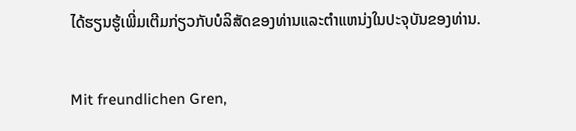ໄດ້ຮຽນຮູ້ເພີ່ມເຕີມກ່ຽວກັບບໍລິສັດຂອງທ່ານແລະຕໍາແຫນ່ງໃນປະຈຸບັນຂອງທ່ານ.

Mit freundlichen Gren,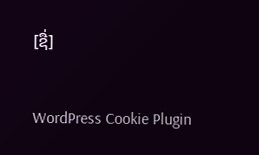[ຊື່]

WordPress Cookie Plugin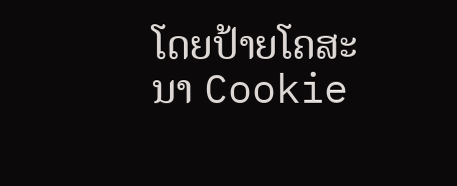ໂດຍປ້າຍໂຄສະນາ Cookie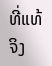ທີ່ແທ້ຈິງ